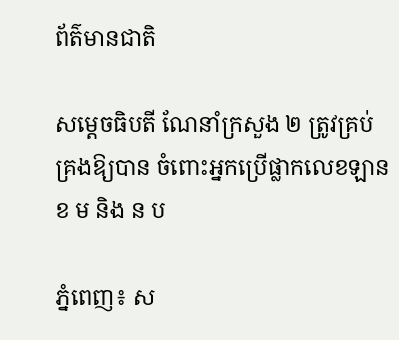ព័ត៌មានជាតិ

សម្ដេចធិបតី ណែនាំក្រសួង ២ ត្រូវគ្រប់គ្រងឱ្យបាន ចំពោះអ្នកប្រើផ្លាកលេខឡាន ខ ម និង ន ប

ភ្នំពេញ៖ ស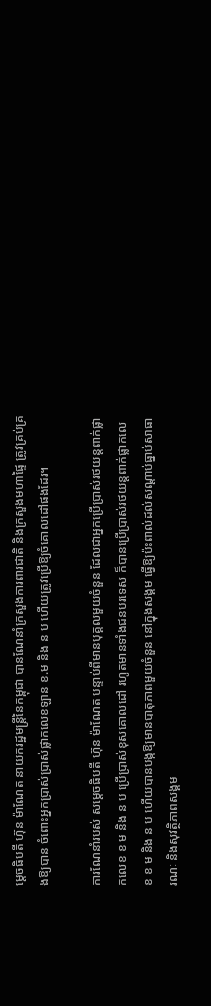ម្ដេចធិបតី ហ៊ុន ម៉ាណែត នាយករដ្ឋមន្ដ្រីនៃកម្ពុជា បានណែនាំក្រសួងការពារជាតិ និងក្រសួងមហាផ្ទៃ ត្រូវគ្រប់គ្រងឱ្យបាន ចំពោះអ្នកប្រាស់ប្រាស់ផ្លាកលេខឡាន ខ.ម និង ន ប ហើយត្រូវប្រើឱ្យចំគោលដៅផងដែរ។

ការណែនាំរបស់ សម្ដេចធិបតី ហ៊ុន ម៉ាណែត បន្ទាប់ពីមានបុគ្គលមួយចំនួន ដែលជាអ្នកប្រើប្រាស់រថយន្តពាក់ផ្លាកលេខ ខ ម និង ន ប ប្រើប្រាស់ខុសគោលដៅ រហូតមានទាំងជនបរទេស ក៏បានប្រើប្រាស់រថយន្តពាក់ផ្លាកលេខ ខ ម និង ន ប ហើយបានបង្កឱ្យមានបាតុភាពមួយចំនួន នៅក្នុងសង្គម ធ្វើឱ្យប៉ះពាល់ដល់សណ្ដាប់ធ្នាប់សាធារណៈ និងសុវត្ថិភាពសង្គម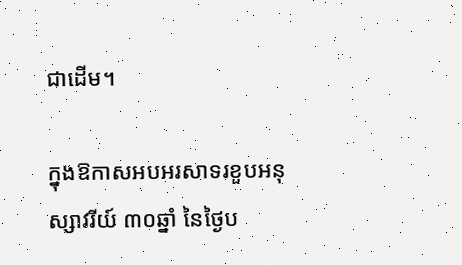ជាដើម។

ក្នុងឱកាសអបអរសាទរខួបអនុស្សាវរីយ៍ ៣០ឆ្នាំ នៃថ្ងៃប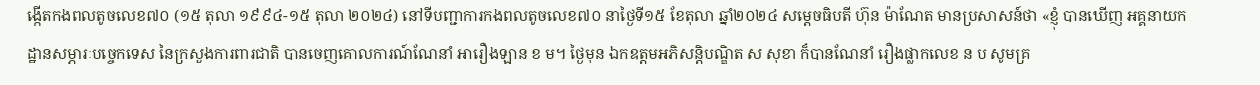ង្កើតកងពលតូចលេខ៧០ (១៥ តុលា ១៩៩៤-១៥ តុលា ២០២៤) នៅទីបញ្ជាការកងពលតូចលេខ៧០ នាថ្ងៃទី១៥ ខែតុលា ឆ្នាំ២០២៤ សម្ដេចធិបតី ហ៊ុន ម៉ាណែត មានប្រសាសន៍ថា «ខ្ញុំ បានឃើញ អគ្គនាយកដ្ឋានសម្ភារៈបច្ចេកទេស នៃក្រសួងការពារជាតិ បានចេញគោលការណ៍ណែនាំ អារឿងឡាន ខ ម។ ថ្ងៃមុន ឯកឧត្តមអភិសន្ដិបណ្ឌិត ស សុខា ក៏បានណែនាំ រឿងផ្លាកលេខ ន ប សូមគ្រ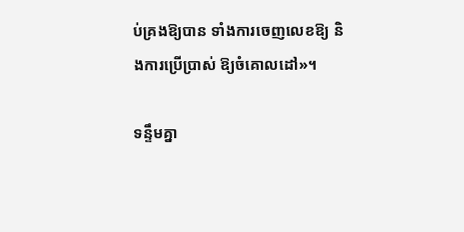ប់គ្រងឱ្យបាន ទាំងការចេញលេខឱ្យ និងការប្រើប្រាស់ ឱ្យចំគោលដៅ»។

ទន្ទឹមគ្នា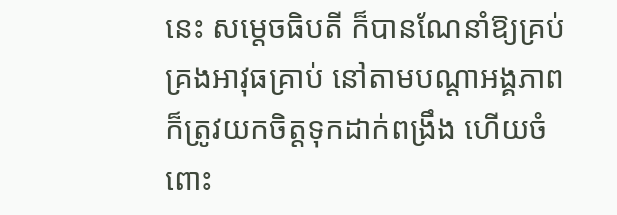នេះ សម្តេចធិបតី ក៏បានណែនាំឱ្យគ្រប់គ្រងអាវុធគ្រាប់ នៅតាមបណ្ដាអង្គភាព ក៏ត្រូវយកចិត្ដទុកដាក់ពង្រឹង ហើយចំពោះ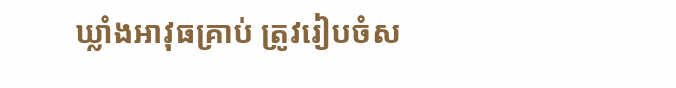ឃ្លាំងអាវុធគ្រាប់ ត្រូវរៀបចំស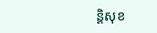ន្ដិសុខ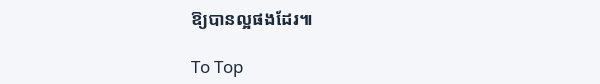ឱ្យបានល្អផងដែរ៕

To Top